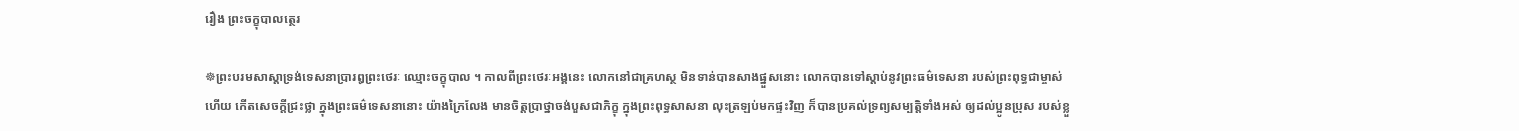រឿង ព្រះចក្ខុបាលត្ថេរ

☸ព្រះបរមសាស្តាទ្រង់ទេសនាប្រារឰព្រះថេរៈ ឈ្មោះចក្ខុបាល ។ កាលពីព្រះថេរៈឣង្គនេះ លោកនៅជាគ្រហស្ថ មិនទាន់បានសាងផ្នួសនោះ លោកបានទៅស្តាប់នូវព្រះធម៌ទេសនា របស់ព្រះពុទ្ធជាម្ចាស់ហើយ កើតសេចក្តីជ្រះថ្លា ក្នុងព្រះធម៌ទេសនានោះ យ៉ាងក្រៃលែង មានចិត្តប្រាថ្នាចង់បួសជាភិក្ខុ ក្នុងព្រះពុទ្ធសាសនា លុះត្រឡប់មកផ្ទះវិញ ក៏បានប្រគល់ទ្រព្យសម្បត្តិទាំងឣស់ ឲ្យដល់ប្អូនប្រុស របស់ខ្លួ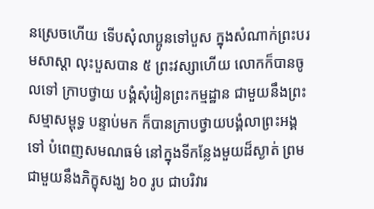នស្រេចហើយ ទើបសុំលាប្អូនទៅបួស ក្នុងសំណាក់ព្រះបរមសាស្តា លុះបួសបាន ៥ ព្រះវស្សាហើយ លោកក៏បានចូលទៅ ក្រាបថ្វាយ បង្គំសុំរៀនព្រះកម្មដ្ឋាន ជាមួយនឹងព្រះសម្មាសម្ពុទ្ធ បន្ទាប់មក ក៏បានក្រាបថ្វាយបង្គំលាព្រះឣង្គទៅ បំពេញសមណធម៌ នៅក្នុងទីកន្លែងមួយដ៏ស្ងាត់ ព្រមជាមួយនឹងភិក្ខុសង្ឃ ៦០ រូប ជាបរិវារ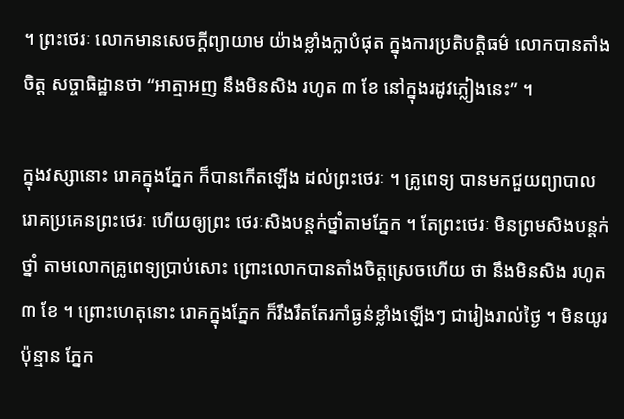។ ព្រះថេរៈ លោកមានសេចក្តីព្យាយាម យ៉ាងខ្លាំងក្លាបំផុត ក្នុងការប្រតិបត្តិធម៌ លោកបានតាំងចិត្ត សច្ចាធិដ្ឋានថា “ឣាត្មាឣញ នឹងមិនសិង រហូត ៣ ខែ នៅក្នុងរដូវភ្លៀងនេះ” ។

ក្នុងវស្សានោះ រោគក្នុងភ្នែក ក៏បានកើតឡើង ដល់ព្រះថេរៈ ។ គ្រូពេទ្យ បានមកជួយព្យាបាលរោគប្រគេនព្រះថេរៈ ហើយឲ្យព្រះ ថេរៈសិងបន្តក់ថ្នាំតាមភ្នែក ។ តែព្រះថេរៈ មិនព្រមសិងបន្តក់ថ្នាំ តាមលោកគ្រូពេទ្យប្រាប់សោះ ព្រោះលោកបានតាំងចិត្តស្រេចហើយ ថា នឹងមិនសិង រហូត ៣ ខែ ។ ព្រោះហេតុនោះ រោគក្នុងភ្នែក ក៏រឹងរឹតតែរកាំធ្ងន់ខ្លាំងឡើងៗ ជារៀងរាល់ថ្ងៃ ។ មិនយូរប៉ុន្មាន ភ្នែក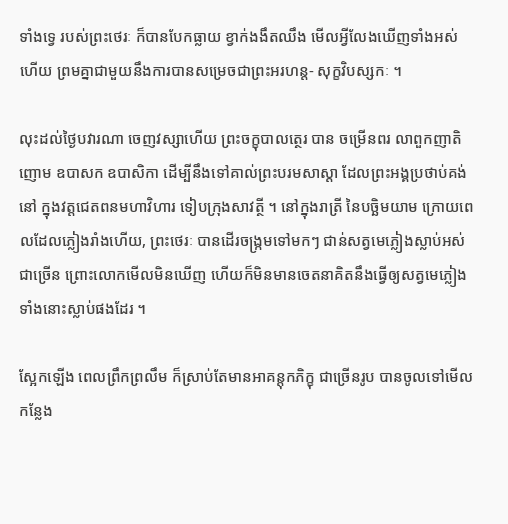ទាំងទ្វេ របស់ព្រះថេរៈ ក៏បានបែកធ្លាយ ខ្វាក់ងងឹតឈឹង មើលអ្វីលែងឃើញទាំងឣស់ហើយ ព្រមគ្នាជាមួយនឹងការបានសម្រេចជាព្រះឣរហន្ត- សុក្ខវិបស្សកៈ ។

លុះដល់ថ្ងៃបវារណា ចេញវស្សាហើយ ព្រះចក្ខុបាលត្ថេរ បាន ចម្រើនពរ លាពួកញាតិញោម ឧបាសក ឧបាសិកា ដើម្បីនឹងទៅគាល់ព្រះបរមសាស្តា ដែលព្រះឣង្គប្រថាប់គង់នៅ ក្នុងវត្តជេតពនមហាវិហារ ទៀបក្រុងសាវត្ថី ។ នៅក្នុងរាត្រី នៃបច្ឆិមយាម ក្រោយពេលដែលភ្លៀងរាំងហើយ, ព្រះថេរៈ បានដើរចង្ក្រមទៅមកៗ ជាន់សត្វមេភ្លៀងស្លាប់ឣស់ ជាច្រើន ព្រោះលោកមើលមិនឃើញ ហើយក៏មិនមានចេតនាគិតនឹងធ្វើឲ្យសត្វមេភ្លៀងទាំងនោះស្លាប់ផងដែរ ។

ស្អែកឡើង ពេលព្រឹកព្រលឹម ក៏ស្រាប់តែមានឣាគន្តុកភិក្ខុ ជាច្រើនរូប បានចូលទៅមើលកន្លែង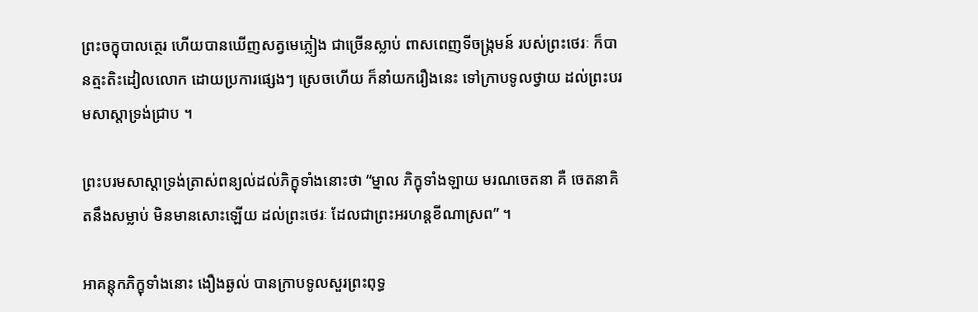ព្រះចក្ខុបាលត្ថេរ ហើយបានឃើញសត្វមេភ្លៀង ជាច្រើនស្លាប់ ពាសពេញទីចង្ក្រមន៍ របស់ព្រះថេរៈ ក៏បានត្មះតិះដៀលលោក ដោយប្រការផ្សេងៗ ស្រេចហើយ ក៏នាំយករឿងនេះ ទៅក្រាបទូលថ្វាយ ដល់ព្រះបរមសាស្តាទ្រង់ជ្រាប ។

ព្រះបរមសាស្តាទ្រង់ត្រាស់ពន្យល់ដល់ភិក្ខុទាំងនោះថា “ម្នាល ភិក្ខុទាំងឡាយ មរណចេតនា គឺ ចេតនាគិតនឹងសម្លាប់ មិនមានសោះឡើយ ដល់ព្រះថេរៈ ដែលជាព្រះឣរហន្តខីណាស្រព” ។

ឣាគន្តុកភិក្ខុទាំងនោះ ងឿងឆ្ងល់ បានក្រាបទូលសួរព្រះពុទ្ធ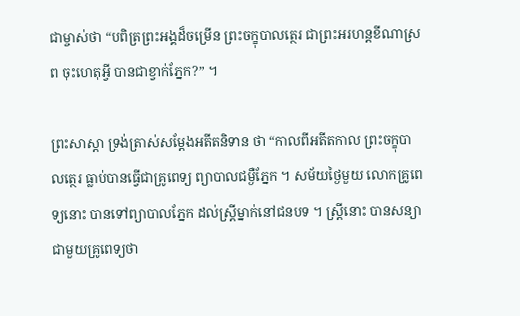ជាម្ចាស់ថា “បពិត្រព្រះឣង្គដ៏ចម្រើន ព្រះចក្ខុបាលត្ថេរ ជាព្រះឣរហន្តខីណាស្រព ចុះហេតុអ្វី បានជាខ្វាក់ភ្នែក?” ។

ព្រះសាស្តា ទ្រង់ត្រាស់សម្តែងឣតីតនិទាន ថា “កាលពីឣតីតកាល ព្រះចក្ខុបាលត្ថេរ ធ្លាប់បានធ្វើជាគ្រូពេទ្យ ព្យាបាលជម្ងឺភ្នែក ។ សម័យថ្ងៃមួយ លោកគ្រូពេទ្យនោះ បានទៅព្យាបាលភ្នែក ដល់ស្រ្តីម្នាក់នៅជនបទ ។ ស្ត្រីនោះ បានសន្យាជាមួយគ្រូពេទ្យថា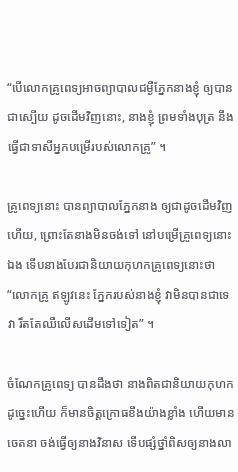“បើលោកគ្រូពេទ្យឣាចព្យាបាលជម្ងឺភ្នែកនាងខ្ញុំ ឲ្យបានជាស្បើយ ដូចដើមវិញនោះ, នាងខ្ញុំ ព្រមទាំងបុត្រ នឹងធ្វើជាទាសីឣ្នកបម្រើរបស់លោកគ្រូ” ។

គ្រូពេទ្យនោះ បានព្យាបាលភ្នែកនាង ឲ្យជាដូចដើមវិញហើយ, ព្រោះតែនាងមិនចង់ទៅ នៅបម្រើគ្រូពេទ្យនោះឯង ទើបនាងបែរជានិយាយកុហកគ្រូពេទ្យនោះថា “លោកគ្រូ ឥឡូវនេះ ភ្នែករបស់នាងខ្ញុំ វាមិនបានជាទេ វា រឹតតែឈឺលើសដើមទៅទៀត” ។

ចំណែកគ្រូពេទ្យ បានដឹងថា នាងពិតជានិយាយកុហក ដូច្នេះហើយ ក៏មានចិត្តក្រោធខឹងយ៉ាងខ្លាំង ហើយមានចេតនា ចង់ធ្វើឲ្យនាងវិនាស ទើបផ្សំថ្នាំពិសឲ្យនាងលា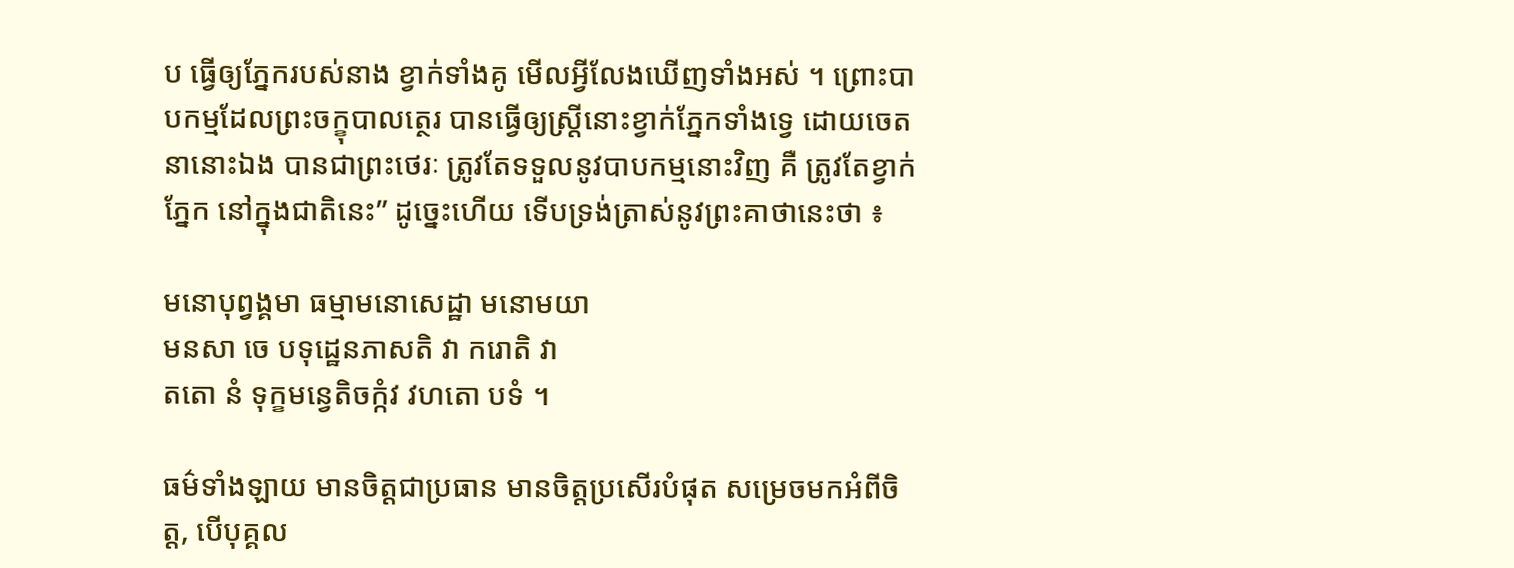ប ធ្វើឲ្យភ្នែករបស់នាង ខ្វាក់ទាំងគូ មើលអ្វីលែងឃើញទាំងឣស់ ។ ព្រោះបាបកម្មដែលព្រះចក្ខុបាលត្ថេរ បានធ្វើឲ្យស្ត្រីនោះខ្វាក់ភ្នែកទាំងទ្វេ ដោយចេតនានោះឯង បានជាព្រះថេរៈ ត្រូវតែទទួលនូវបាបកម្មនោះវិញ គឺ ត្រូវតែខ្វាក់ភ្នែក នៅក្នុងជាតិនេះ” ដូច្នេះហើយ ទើបទ្រង់ត្រាស់នូវព្រះគាថានេះថា ៖

មនោបុព្វង្គមា ធម្មាមនោសេដ្ឋា មនោមយា
មនសា ចេ បទុដ្ឋេនភាសតិ វា ករោតិ វា
តតោ នំ ទុក្ខមន្វេតិចក្កំវ វហតោ បទំ ។

ធម៌ទាំងឡាយ មានចិត្តជាប្រធាន មានចិត្តប្រសើរបំផុត សម្រេចមកឣំពីចិត្ត, បើបុគ្គល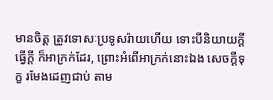មានចិត្ត ត្រូវទោសៈប្រទូសរ៉ាយហើយ ទោះបីនិយាយក្តី ធ្វើក្តី ក៏ឣាក្រក់ដែរ, ព្រោះឣំពើឣាក្រក់នោះឯង សេចក្តីទុក្ខ រមែងដេញជាប់ តាម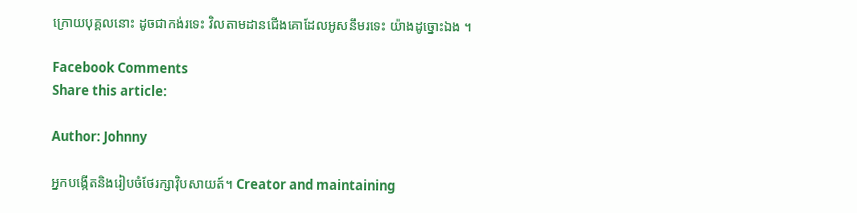ក្រោយបុគ្គលនោះ ដូចជាកង់រទេះ វិលតាមដានជើងគោដែលឣូសនឹមរទេះ យ៉ាងដូច្នោះឯង ។

Facebook Comments
Share this article:

Author: Johnny

អ្នកបង្កើតនិងរៀបចំថែរក្សាវ៉ិបសាយត៍។ Creator and maintaining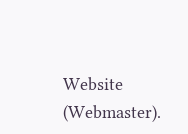Website (Webmaster).